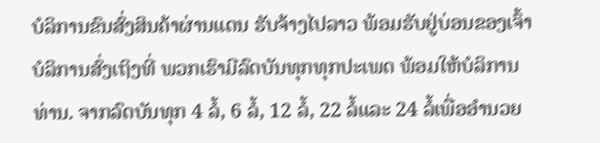ບໍລິການຂົນສົ່ງສິນຄ້າຜ່ານແດນ ຮັບຈ້າງໄປລາວ ພ້ອມຮັບຢູ່ບ່ອນຂອງເຈົ້າ ບໍລິການສົ່ງເຖິງທີ່ ພວກເຮົາມີລົດບັນທຸກທຸກປະເພດ ພ້ອມໃຫ້ບໍລິການທ່ານ. ຈາກລົດບັນທຸກ 4 ລໍ້, 6 ລໍ້, 12 ລໍ້, 22 ລໍ້ແລະ 24 ລໍ້ເພື່ອອໍານວຍ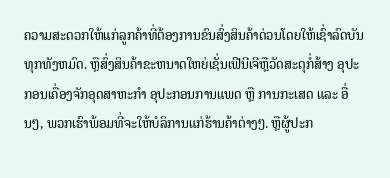ຄວາມສະດວກໃຫ້ແກ່ລູກຄ້າທີ່ຕ້ອງການຂົນສົ່ງສິນຄ້າດ່ວນໂດຍໃຫ້ເຊົ່າລົດບັນທຸກທັງຫມົດ. ຫຼືສົ່ງສິນຄ້າຂະຫນາດໃຫຍ່ເຊັ່ນເຟີນີເຈີຫຼືວັດສະດຸກໍ່ສ້າງ ອຸປະກອນເຄື່ອງຈັກອຸດສາຫະກໍາ ອຸປະກອນການແພດ ຫຼື ການກະເສດ ແລະ ອື່ນໆ, ພວກເຮົາພ້ອມທີ່ຈະໃຫ້ບໍລິການແກ່ຮ້ານຄ້າຕ່າງໆ. ຫຼືຜູ້ປະກ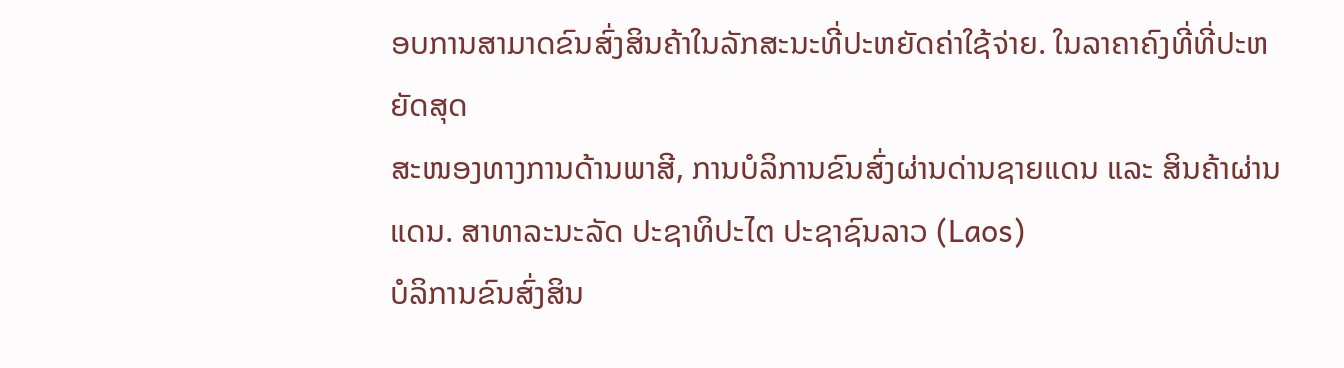ອບການສາມາດຂົນສົ່ງສິນຄ້າໃນລັກສະນະທີ່ປະຫຍັດຄ່າໃຊ້ຈ່າຍ. ໃນລາຄາຄົງທີ່ທີ່ປະຫຍັດສຸດ
ສະໜອງທາງການດ້ານພາສີ, ການບໍລິການຂົນສົ່ງຜ່ານດ່ານຊາຍແດນ ແລະ ສິນຄ້າຜ່ານແດນ. ສາທາລະນະລັດ ປະຊາທິປະໄຕ ປະຊາຊົນລາວ (Laos)
ບໍລິການຂົນສົ່ງສິນ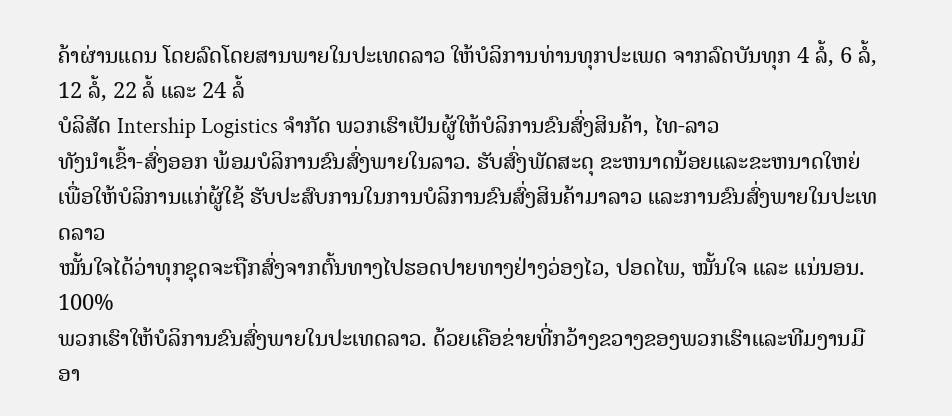ຄ້າຜ່ານແດນ ໂດຍລົດໂດຍສານພາຍໃນປະເທດລາວ ໃຫ້ບໍລິການທ່ານທຸກປະເພດ ຈາກລົດບັນທຸກ 4 ລໍ້, 6 ລໍ້, 12 ລໍ້, 22 ລໍ້ ແລະ 24 ລໍ້
ບໍລິສັດ Intership Logistics ຈຳກັດ ພວກເຮົາເປັນຜູ້ໃຫ້ບໍລິການຂົນສົ່ງສິນຄ້າ, ໄທ-ລາວ
ທັງນຳເຂົ້າ-ສົ່ງອອກ ພ້ອມບໍລິການຂົນສົ່ງພາຍໃນລາວ. ຮັບສົ່ງພັດສະດຸ ຂະຫນາດນ້ອຍແລະຂະຫນາດໃຫຍ່
ເພື່ອໃຫ້ບໍລິການແກ່ຜູ້ໃຊ້ ຮັບປະສົບການໃນການບໍລິການຂົນສົ່ງສິນຄ້າມາລາວ ແລະການຂົນສົ່ງພາຍໃນປະເທດລາວ
ໝັ້ນໃຈໄດ້ວ່າທຸກຊຸດຈະຖືກສົ່ງຈາກຕົ້ນທາງໄປຮອດປາຍທາງຢ່າງວ່ອງໄວ, ປອດໄພ, ໝັ້ນໃຈ ແລະ ແນ່ນອນ.
100%
ພວກເຮົາໃຫ້ບໍລິການຂົນສົ່ງພາຍໃນປະເທດລາວ. ດ້ວຍເຄືອຂ່າຍທີ່ກວ້າງຂວາງຂອງພວກເຮົາແລະທີມງານມືອາ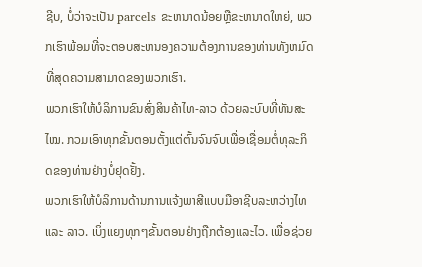ຊີບ, ບໍ່ວ່າຈະເປັນ parcels ຂະຫນາດນ້ອຍຫຼືຂະຫນາດໃຫຍ່, ພວກເຮົາພ້ອມທີ່ຈະຕອບສະຫນອງຄວາມຕ້ອງການຂອງທ່ານທັງຫມົດທີ່ສຸດຄວາມສາມາດຂອງພວກເຮົາ.
ພວກເຮົາໃຫ້ບໍລິການຂົນສົ່ງສິນຄ້າໄທ-ລາວ ດ້ວຍລະບົບທີ່ທັນສະໄໝ. ກວມເອົາທຸກຂັ້ນຕອນຕັ້ງແຕ່ຕົ້ນຈົນຈົບເພື່ອເຊື່ອມຕໍ່ທຸລະກິດຂອງທ່ານຢ່າງບໍ່ຢຸດຢັ້ງ.
ພວກເຮົາໃຫ້ບໍລິການດ້ານການແຈ້ງພາສີແບບມືອາຊີບລະຫວ່າງໄທ ແລະ ລາວ. ເບິ່ງແຍງທຸກໆຂັ້ນຕອນຢ່າງຖືກຕ້ອງແລະໄວ. ເພື່ອຊ່ວຍ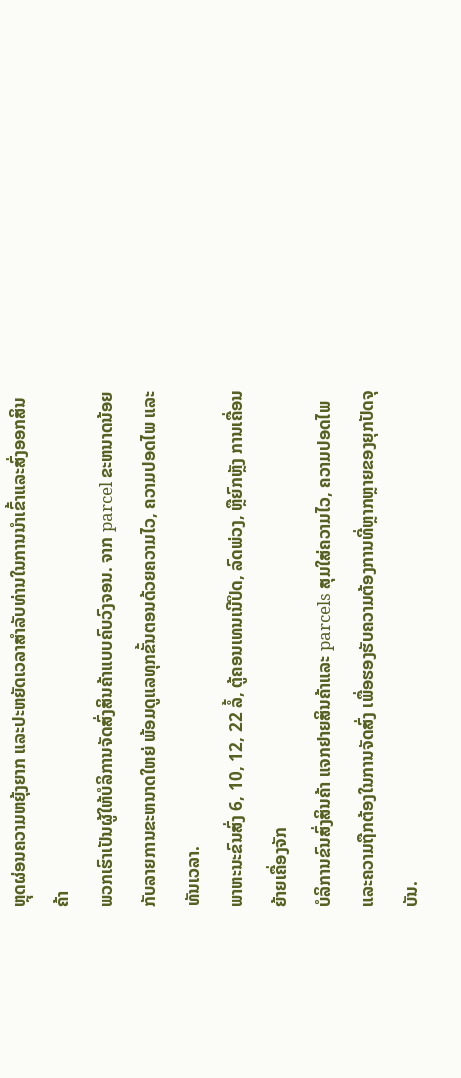ຫຼຸດຜ່ອນຄວາມຫຍຸ້ງຍາກ ແລະປະຫຍັດເວລາສໍາລັບທ່ານໃນການນໍາເຂົ້າແລະສົ່ງອອກສິນຄ້າ
ພວກເຮົາເປັນຜູ້ໃຫ້ບໍລິການຈັດສົ່ງສິນຄ້າແບບຄົບວົງຈອນ. ຈາກ parcel ຂະຫນາດນ້ອຍກັບລາຍການຂະຫນາດໃຫຍ່ ພ້ອມດູແລທຸກຂັ້ນຕອນດ້ວຍຄວາມໄວ, ຄວາມປອດໄພ ແລະ ທັນເວລາ.
ພາຫະນະຂົນສົ່ງ 6, 10, 12, 22 ລໍ້, ຕູ້ຄອນເທນເນີປິດ, ລົດພ່ວງ, ຫຼືຍົກຫຼັງ ການເຄື່ອນຍ້າຍເຄື່ອງຈັກ
ບໍລິການຂົນສົ່ງສິນຄ້າ ແຈກຢາຍສິນຄ້າແລະ parcels ສຸມໃສ່ຄວາມໄວ, ຄວາມປອດໄພແລະຄວາມຖືກຕ້ອງໃນການຈັດສົ່ງ ເພື່ອຮອງຮັບຄວາມຕ້ອງການທີ່ຫຼາກຫຼາຍຂອງຍຸກປັດຈຸບັນ.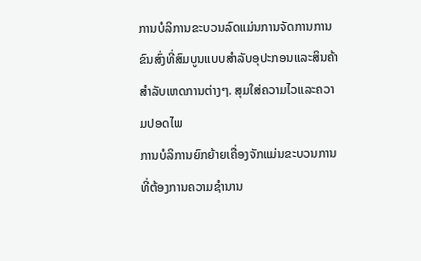ການບໍລິການຂະບວນລົດແມ່ນການຈັດການການຂົນສົ່ງທີ່ສົມບູນແບບສໍາລັບອຸປະກອນແລະສິນຄ້າສໍາລັບເຫດການຕ່າງໆ. ສຸມໃສ່ຄວາມໄວແລະຄວາມປອດໄພ
ການບໍລິການຍົກຍ້າຍເຄື່ອງຈັກແມ່ນຂະບວນການທີ່ຕ້ອງການຄວາມຊໍານານ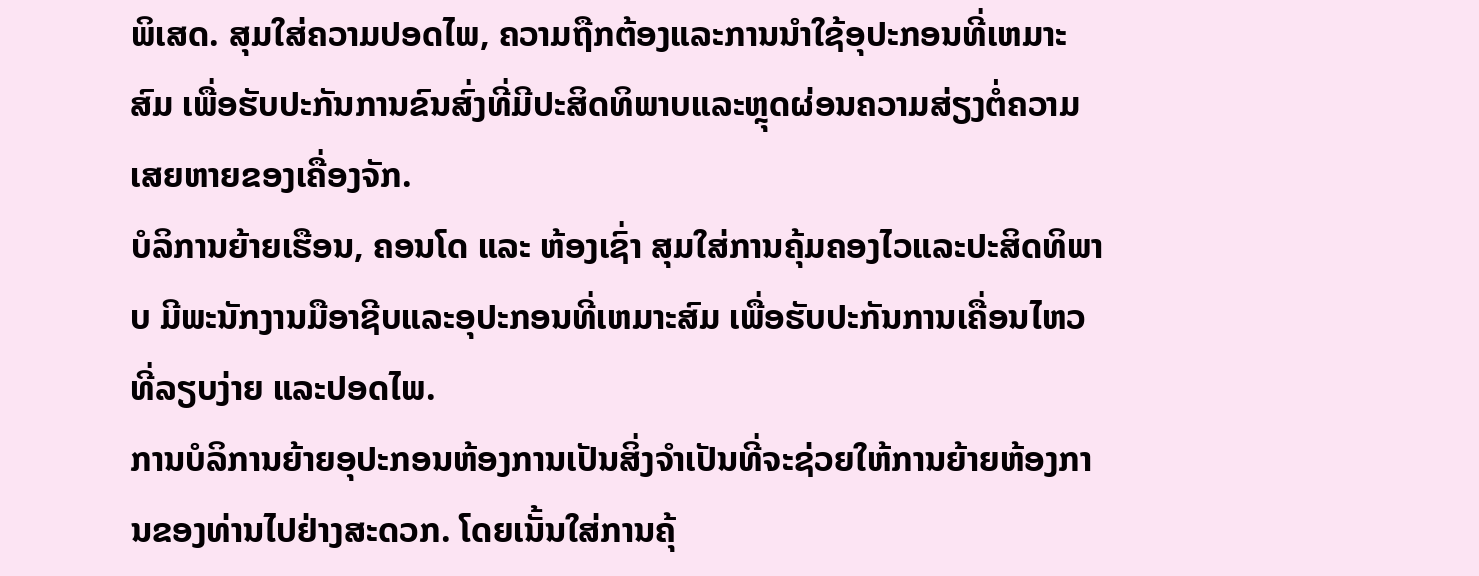ພິເສດ. ສຸມໃສ່ຄວາມປອດໄພ, ຄວາມຖືກຕ້ອງແລະການນໍາໃຊ້ອຸປະກອນທີ່ເຫມາະສົມ ເພື່ອຮັບປະກັນການຂົນສົ່ງທີ່ມີປະສິດທິພາບແລະຫຼຸດຜ່ອນຄວາມສ່ຽງຕໍ່ຄວາມເສຍຫາຍຂອງເຄື່ອງຈັກ.
ບໍລິການຍ້າຍເຮືອນ, ຄອນໂດ ແລະ ຫ້ອງເຊົ່າ ສຸມໃສ່ການຄຸ້ມຄອງໄວແລະປະສິດທິພາບ ມີພະນັກງານມືອາຊີບແລະອຸປະກອນທີ່ເຫມາະສົມ ເພື່ອຮັບປະກັນການເຄື່ອນໄຫວທີ່ລຽບງ່າຍ ແລະປອດໄພ.
ການບໍລິການຍ້າຍອຸປະກອນຫ້ອງການເປັນສິ່ງຈຳເປັນທີ່ຈະຊ່ວຍໃຫ້ການຍ້າຍຫ້ອງການຂອງທ່ານໄປຢ່າງສະດວກ. ໂດຍເນັ້ນໃສ່ການຄຸ້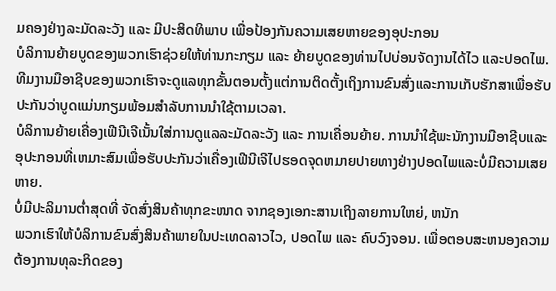ມຄອງຢ່າງລະມັດລະວັງ ແລະ ມີປະສິດທິພາບ ເພື່ອປ້ອງກັນຄວາມເສຍຫາຍຂອງອຸປະກອນ
ບໍລິການຍ້າຍບູດຂອງພວກເຮົາຊ່ວຍໃຫ້ທ່ານກະກຽມ ແລະ ຍ້າຍບູດຂອງທ່ານໄປບ່ອນຈັດງານໄດ້ໄວ ແລະປອດໄພ. ທີມງານມືອາຊີບຂອງພວກເຮົາຈະດູແລທຸກຂັ້ນຕອນຕັ້ງແຕ່ການຕິດຕັ້ງເຖິງການຂົນສົ່ງແລະການເກັບຮັກສາເພື່ອຮັບປະກັນວ່າບູດແມ່ນກຽມພ້ອມສໍາລັບການນໍາໃຊ້ຕາມເວລາ.
ບໍລິການຍ້າຍເຄື່ອງເຟີນີເຈີເນັ້ນໃສ່ການດູແລລະມັດລະວັງ ແລະ ການເຄື່ອນຍ້າຍ. ການນໍາໃຊ້ພະນັກງານມືອາຊີບແລະອຸປະກອນທີ່ເຫມາະສົມເພື່ອຮັບປະກັນວ່າເຄື່ອງເຟີນີເຈີໄປຮອດຈຸດຫມາຍປາຍທາງຢ່າງປອດໄພແລະບໍ່ມີຄວາມເສຍຫາຍ.
ບໍ່ມີປະລິມານຕໍ່າສຸດທີ່ ຈັດສົ່ງສິນຄ້າທຸກຂະໜາດ ຈາກຊອງເອກະສານເຖິງລາຍການໃຫຍ່, ຫນັກ
ພວກເຮົາໃຫ້ບໍລິການຂົນສົ່ງສິນຄ້າພາຍໃນປະເທດລາວໄວ, ປອດໄພ ແລະ ຄົບວົງຈອນ. ເພື່ອຕອບສະຫນອງຄວາມຕ້ອງການທຸລະກິດຂອງ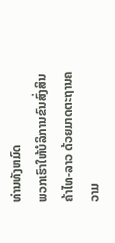ທ່ານທັງຫມົດ
ພວກເຮົາໃຫ້ບໍລິການຂົນສົ່ງສິນຄ້າໄທ-ລາວ ດ້ວຍມາດຕະຖານຄວາມ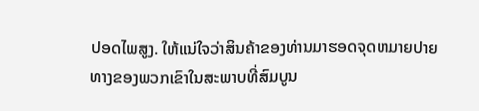ປອດໄພສູງ. ໃຫ້ແນ່ໃຈວ່າສິນຄ້າຂອງທ່ານມາຮອດຈຸດຫມາຍປາຍທາງຂອງພວກເຂົາໃນສະພາບທີ່ສົມບູນ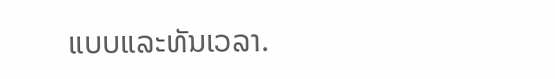ແບບແລະທັນເວລາ.